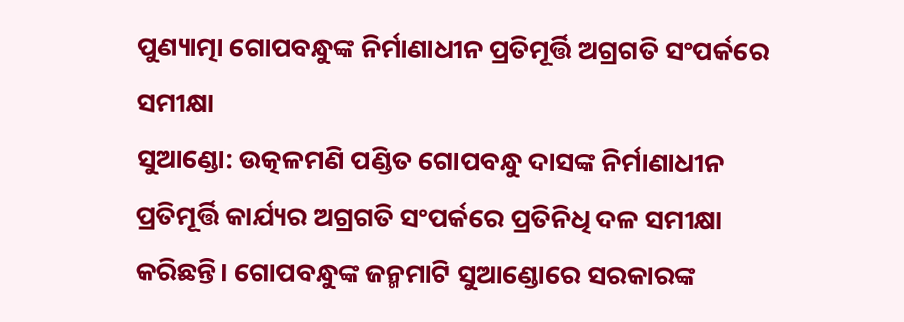ପୁଣ୍ୟାତ୍ମା ଗୋପବନ୍ଧୁଙ୍କ ନିର୍ମାଣାଧୀନ ପ୍ରତିମୂର୍ତ୍ତି ଅଗ୍ରଗତି ସଂପର୍କରେ ସମୀକ୍ଷା
ସୁଆଣ୍ଡୋ: ଉତ୍କଳମଣି ପଣ୍ଡିତ ଗୋପବନ୍ଧୁ ଦାସଙ୍କ ନିର୍ମାଣାଧୀନ ପ୍ରତିମୂର୍ତ୍ତି କାର୍ଯ୍ୟର ଅଗ୍ରଗତି ସଂପର୍କରେ ପ୍ରତିନିଧି ଦଳ ସମୀକ୍ଷା କରିଛନ୍ତି। ଗୋପବନ୍ଧୁଙ୍କ ଜନ୍ମମାଟି ସୁଆଣ୍ଡୋରେ ସରକାରଙ୍କ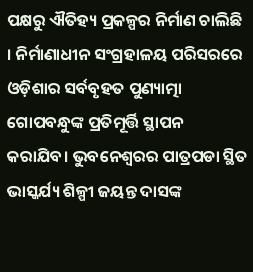ପକ୍ଷରୁ ଐତିହ୍ୟ ପ୍ରକଳ୍ପର ନିର୍ମାଣ ଚାଲିଛି । ନିର୍ମାଣାଧୀନ ସଂଗ୍ରହାଳୟ ପରିସରରେ ଓଡ଼ିଶାର ସର୍ବବୃହତ ପୁଣ୍ୟାତ୍ମା ଗୋପବନ୍ଧୁଙ୍କ ପ୍ରତିମୂର୍ତ୍ତି ସ୍ଥାପନ କରାଯିବ। ଭୁବନେଶ୍ୱରର ପାତ୍ରପଡା ସ୍ଥିତ ଭାସ୍କର୍ଯ୍ୟ ଶିଳ୍ପୀ ଜୟନ୍ତ ଦାସଙ୍କ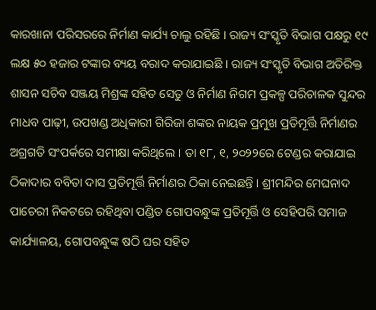କାରଖାନା ପରିସରରେ ନିର୍ମାଣ କାର୍ଯ୍ୟ ଚାଲୁ ରହିଛି । ରାଜ୍ୟ ସଂସ୍କୃତି ବିଭାଗ ପକ୍ଷରୁ ୧୯ ଲକ୍ଷ ୫୦ ହଜାର ଟଙ୍କାର ବ୍ୟୟ ବରାଦ କରାଯାଇଛି । ରାଜ୍ୟ ସଂସ୍କୃତି ବିଭାଗ ଅତିରିକ୍ତ ଶାସନ ସଚିବ ସଞ୍ଜୟ ମିଶ୍ରଙ୍କ ସହିତ ସେତୁ ଓ ନିର୍ମାଣ ନିଗମ ପ୍ରକଳ୍ପ ପରିଚାଳକ ସୁନ୍ଦର ମାଧବ ପାଢ଼ୀ, ଉପଖଣ୍ଡ ଅଧିକାରୀ ଗିରିଜା ଶଙ୍କର ନାୟକ ପ୍ରମୁଖ ପ୍ରତିମୂର୍ତ୍ତି ନିର୍ମାଣର ଅଗ୍ରଗତି ସଂପର୍କରେ ସମୀକ୍ଷା କରିଥିଲେ । ତା ୧୮, ୧, ୨୦୨୨ରେ ଟେଣ୍ଡର କରାଯାଇ ଠିକାଦାର ବବିତା ଦାସ ପ୍ରତିମୂର୍ତ୍ତି ନିର୍ମାଣର ଠିକା ନେଇଛନ୍ତି । ଶ୍ରୀମନ୍ଦିର ମେଘନାଦ ପାଚେରୀ ନିକଟରେ ରହିଥିବା ପଣ୍ଡିତ ଗୋପବନ୍ଧୁଙ୍କ ପ୍ରତିମୂର୍ତ୍ତି ଓ ସେହିପରି ସମାଜ କାର୍ଯ୍ୟାଳୟ, ଗୋପବନ୍ଧୁଙ୍କ ଷଠି ଘର ସହିତ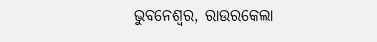ଭୁବନେଶ୍ୱର, ରାଉରକେଲା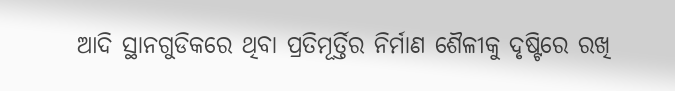ଆଦି ସ୍ଥାନଗୁଡିକରେ ଥିବା ପ୍ରତିମୂର୍ତ୍ତିର ନିର୍ମାଣ ଶୈଳୀକୁ ଦୃଷ୍ଟିରେ ରଖି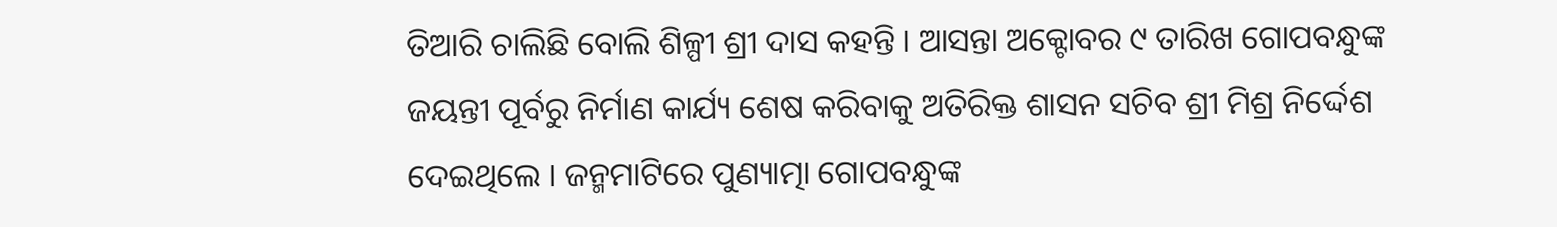ତିଆରି ଚାଲିଛି ବୋଲି ଶିଳ୍ପୀ ଶ୍ରୀ ଦାସ କହନ୍ତି । ଆସନ୍ତା ଅକ୍ଟୋବର ୯ ତାରିଖ ଗୋପବନ୍ଧୁଙ୍କ ଜୟନ୍ତୀ ପୂର୍ବରୁ ନିର୍ମାଣ କାର୍ଯ୍ୟ ଶେଷ କରିବାକୁ ଅତିରିକ୍ତ ଶାସନ ସଚିବ ଶ୍ରୀ ମିଶ୍ର ନିର୍ଦ୍ଦେଶ ଦେଇଥିଲେ । ଜନ୍ମମାଟିରେ ପୁଣ୍ୟାତ୍ମା ଗୋପବନ୍ଧୁଙ୍କ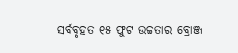ସର୍ବବୃହତ ୧୫ ଫୁଟ ଉଚ୍ଚତାର ବ୍ରୋଞ୍ଜ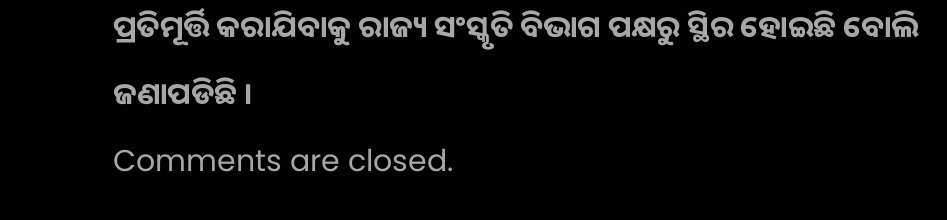ପ୍ରତିମୂର୍ତ୍ତି କରାଯିବାକୁ ରାଜ୍ୟ ସଂସ୍କୃତି ବିଭାଗ ପକ୍ଷରୁ ସ୍ଥିର ହୋଇଛି ବୋଲି ଜଣାପଡିଛି ।
Comments are closed.